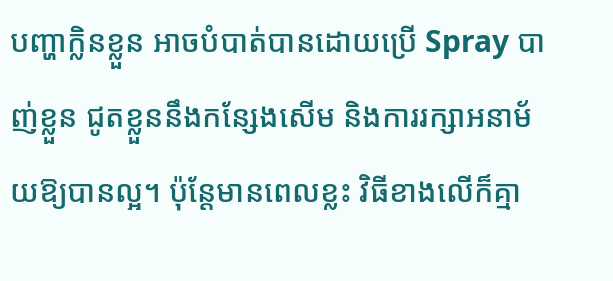បញ្ហាក្លិនខ្លួន អាចបំបាត់បានដោយប្រើ Spray បាញ់ខ្លួន ជូតខ្លួននឹងកន្សែងសើម និងការរក្សាអនាម័យឱ្យបានល្អ។ ប៉ុន្ដែមានពេលខ្លះ វិធីខាងលើក៏គ្មា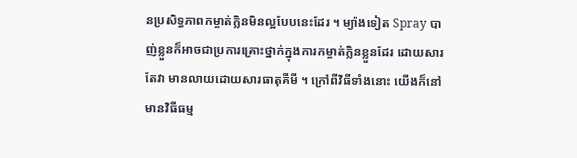នប្រសិទ្ធភាពកម្ចាត់ក្លិនមិនល្អបែបនេះដែរ ។ ម្យ៉ាងទៀត Spray បាញ់ខ្លួនក៏អាចជាប្រការគ្រោះថ្នាក់ក្នុងការកម្ចាត់ក្លិនខ្លួនដែរ ដោយសារតែវា មានលាយដោយសារធាតុគីមី ។ ក្រៅពីវិធីទាំងនោះ យើងក៏នៅមានវិធីធម្ម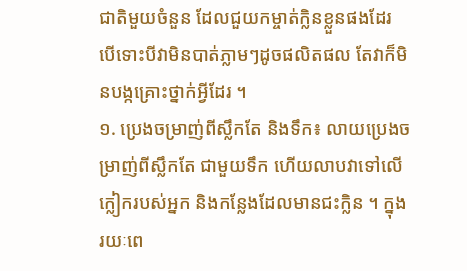ជាតិមួយចំនួន ដែលជួយកម្ចាត់ក្លិនខ្លួនផងដែរ បើទោះបីវាមិនបាត់ភ្លាមៗដូចផលិតផល តែវាក៏មិនបង្កគ្រោះថ្នាក់អ្វីដែរ ។
១. ប្រេងចម្រាញ់ពីស្លឹកតែ និងទឹក៖ លាយប្រេងចម្រាញ់ពីស្លឹកតែ ជាមួយទឹក ហើយលាបវាទៅលើក្លៀករបស់អ្នក និងកន្លែងដែលមានជះក្លិន ។ ក្នុងរយៈពេ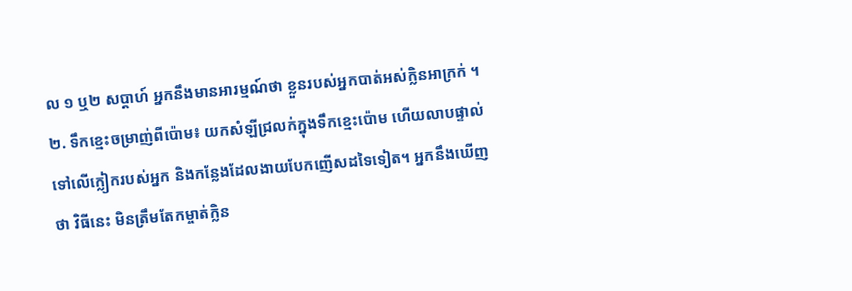ល ១ ឬ២ សប្ដាហ៍ អ្នកនឹងមានអារម្មណ៍ថា ខ្លួនរបស់អ្នកបាត់អស់ក្លិនអាក្រក់ ។
២. ទឹកខ្មេះចម្រាញ់ពីប៉ោម៖ យកសំឡីជ្រលក់ក្នុងទឹកខ្មេះប៉ោម ហើយលាបផ្ទាល់ទៅលើក្លៀករបស់អ្នក និងកន្លែងដែលងាយបែកញើសដទៃទៀត។ អ្នកនឹងឃើញថា វិធីនេះ មិនត្រឹមតែកម្ចាត់ក្លិន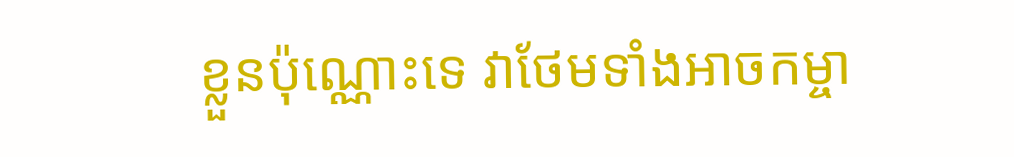ខ្លួនប៉ុណ្ណោះទេ វាថែមទាំងអាចកម្ចា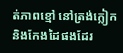ត់ភាពខ្មៅ នៅត្រង់ក្លៀក និងកែងដៃផងដែរ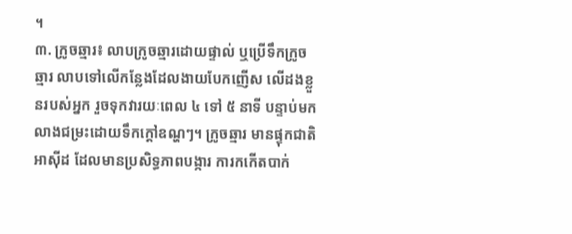។
៣. ក្រូចឆ្មារ៖ លាបក្រូចឆ្មារដោយផ្ទាល់ ឬប្រើទឹកក្រូចឆ្មារ លាបទៅលើកន្លែងដែលងាយបែកញើស លើដងខ្លួនរបស់អ្នក រួចទុកវារយៈពេល ៤ ទៅ ៥ នាទី បន្ទាប់មកលាងជម្រះដោយទឹកក្ដៅឧណ្ហៗ។ ក្រូចឆ្មារ មានផ្ទុកជាតិអាស៊ីដ ដែលមានប្រសិទ្ធភាពបង្ការ ការកកើតបាក់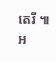តេរី ៕
អ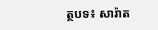ត្ថបទ៖ សារ៉ាត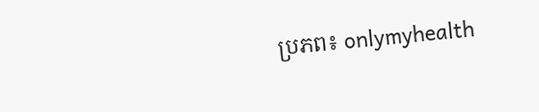ប្រភព៖ onlymyhealth